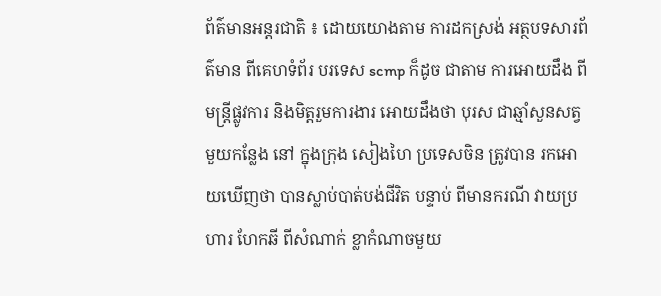ព័ត៌មានអន្តរជាតិ ៖ ដោយយោងតាម ការដកស្រង់ អត្ថបទសារព័ត៌មាន ពីគេហទំព័រ បរទេស scmp ក៏ដូច ជាតាម ការអោយដឹង ពីមន្រ្តីផ្លូវការ និងមិត្តរួមការងារ អោយដឹងថា បុរស ជាឆ្មាំសួនសត្វ មួយកន្លែង នៅ ក្នុងក្រុង សៀងហៃ ប្រទេសចិន ត្រូវបាន រកអោយឃើញថា បានស្លាប់បាត់បង់ជីវិត បន្ទាប់ ពីមានករណី វាយប្រហារ ហែកឆី ពីសំណាក់ ខ្លាកំណាចមួយ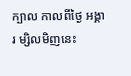ក្បាល កាលពីថ្ងៃ អង្គារ ម្សិលមិញនេះ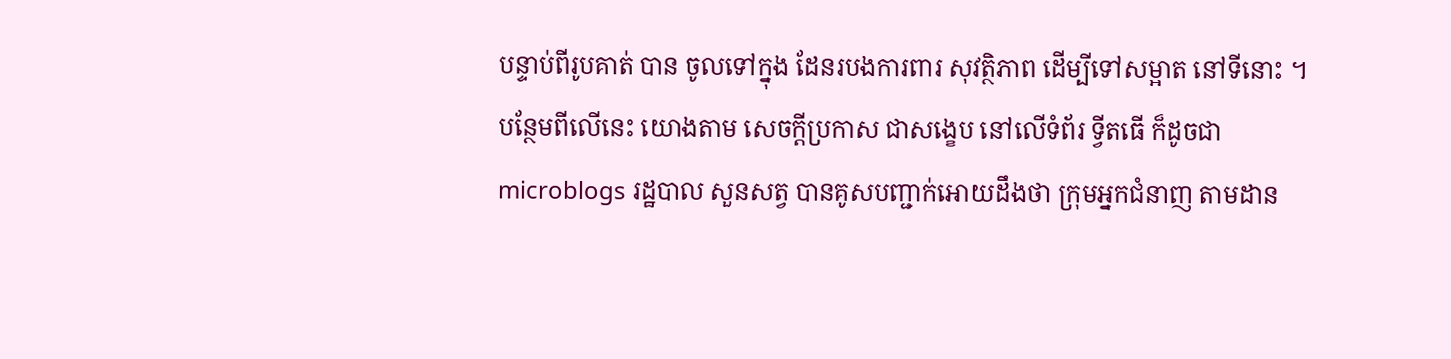បន្ទាប់ពីរូបគាត់ បាន ចូលទៅក្នុង ដែនរបងការពារ សុវត្ថិភាព ដើម្បីទៅសម្អាត នៅទីនោះ ។
បន្ថែមពីលើនេះ យោងតាម សេចក្តីប្រកាស ជាសង្ខេប នៅលើទំព័រ ទ្វីតធើ ក៏ដូចជា microblogs រដ្ឋបាល សួនសត្វ បានគូសបញ្ជាក់អោយដឹងថា ក្រុមអ្នកជំនាញ តាមដាន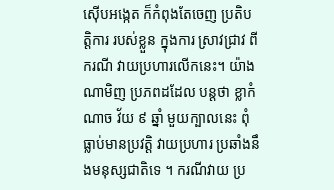ស៊ើបអង្កេត ក៏កំពុងតែចេញ ប្រតិបត្តិការ របស់ខ្លួន ក្នុងការ ស្រាវជ្រាវ ពីករណី វាយប្រហារលើកនេះ។ យ៉ាងណាមិញ ប្រភពដដែល បន្តថា ខ្លាកំ ណាច វ័យ ៩ ឆ្នាំ មួយក្បាលនេះ ពុំធ្លាប់មានប្រវត្តិ វាយប្រហារ ប្រឆាំងនឹងមនុស្សជាតិទេ ។ ករណីវាយ ប្រ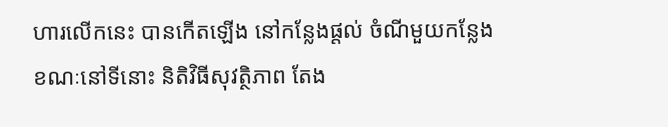ហារលើកនេះ បានកើតឡើង នៅកន្លែងផ្តល់ ចំណីមួយកន្លែង ខណៈនៅទីនោះ និតិវិធីសុវត្ថិភាព តែង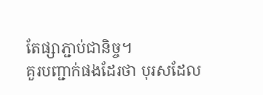តែផ្សាភ្ជាប់ជានិច្ច។
គួរបញ្ជាក់ផងដែរថា បុរសដែល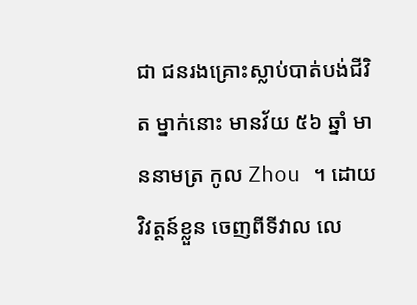ជា ជនរងគ្រោះស្លាប់បាត់បង់ជីវិត ម្នាក់នោះ មានវ័យ ៥៦ ឆ្នាំ មាននាមត្រ កូល Zhou ។ ដោយវិវត្តន៍ខ្លួន ចេញពីទីវាល លេ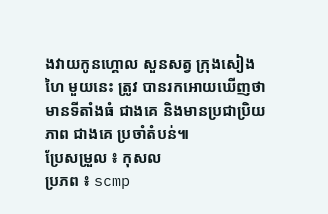ងវាយកូនហ្គោល សួនសត្វ ក្រុងសៀងហៃ មួយនេះ ត្រូវ បានរកអោយឃើញថា មានទីតាំងធំ ជាងគេ និងមានប្រជាប្រិយភាព ជាងគេ ប្រចាំតំបន់៕
ប្រែសម្រួល ៖ កុសល
ប្រភព ៖ scmp